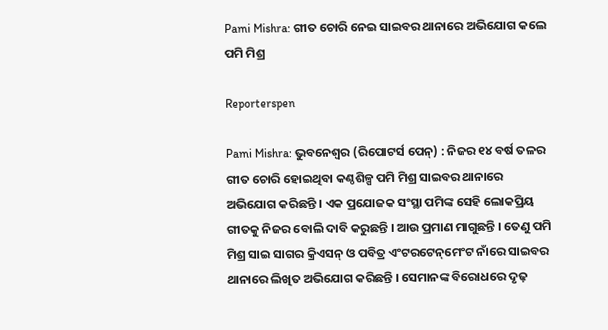Pami Mishra: ଗୀତ ଚୋରି ନେଇ ସାଇବର ଥାନାରେ ଅଭିଯୋଗ କଲେ ପମି ମିଶ୍ର

Reporterspen

Pami Mishra: ଭୁବନେଶ୍ୱର (ରିପୋଟର୍ସ ପେନ୍‌) : ନିଜର ୧୪ ବର୍ଷ ତଳର ଗୀତ ଚୋରି ହୋଇଥିବା କଣ୍ଠଶିଳ୍ପ ପମି ମିଶ୍ର ସାଇବର ଥାନାରେ ଅଭିଯୋଗ କରିଛନ୍ତି । ଏକ ପ୍ରଯୋଜକ ସଂସ୍ଥା ପମିଙ୍କ ସେହି ଲୋକପ୍ରିୟ ଗୀତକୁ ନିଜର ବୋଲି ଦାବି କରୁଛନ୍ତି । ଆଉ ପ୍ରମାଣ ମାଗୁଛନ୍ତି । ତେଣୁ ପମି ମିଶ୍ର ସାଇ ସାଗର କ୍ରିଏସନ୍ ଓ ପବିତ୍ର ଏଂଟରଟେନ୍‌ମେଂଟ ନାଁରେ ସାଇବର ଥାନାରେ ଲିଖିତ ଅଭିଯୋଗ କରିଛନ୍ତି । ସେମାନଙ୍କ ବିରୋଧରେ ଦୃଢ଼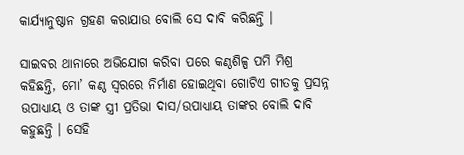କାର୍ଯ୍ୟାନୁଷ୍ଠାନ ଗ୍ରହଣ କରାଯାଉ ବୋଲି ସେ ଦାବି କରିଛନ୍ତି ।

ସାଇବର ଥାନାରେ ଅଭିଯୋଗ କରିବା ପରେ କଣ୍ଠଶିଳ୍ପ ପମି ମିଶ୍ର କହିଛନ୍ତି, ମୋ’ କଣ୍ଠ ସ୍ୱରରେ ନିର୍ମାଣ ହୋଇଥିବା ଗୋଟିଏ ଗୀତକୁ ପ୍ରସନ୍ନ ଉପାଧ୍ୟାୟ ଓ ତାଙ୍କ ସ୍ତ୍ରୀ ପ୍ରତିଭା ଦାସ/ଉପାଧ୍ୟାୟ ତାଙ୍କର ବୋଲି ଦାବି କହୁଛନ୍ତି । ସେହି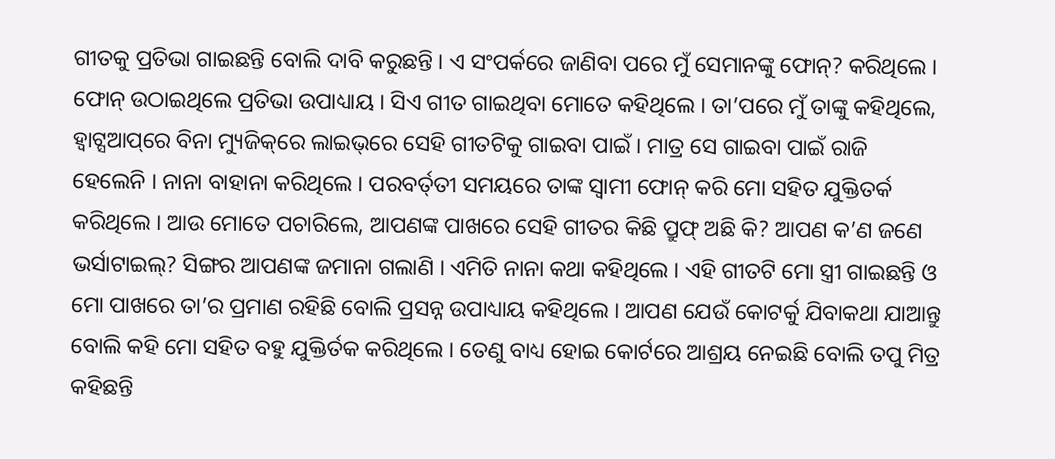ଗୀତକୁ ପ୍ରତିଭା ଗାଇଛନ୍ତି ବୋଲି ଦାବି କରୁଛନ୍ତି । ଏ ସଂପର୍କରେ ଜାଣିବା ପରେ ମୁଁ ସେମାନଙ୍କୁ ଫୋନ୍‌? କରିଥିଲେ । ଫୋନ୍‌ ଉଠାଇଥିଲେ ପ୍ରତିଭା ଉପାଧ୍ୟାୟ । ସିଏ ଗୀତ ଗାଇଥିବା ମୋତେ କହିଥିଲେ । ତା’ପରେ ମୁଁ ତାଙ୍କୁ କହିଥିଲେ, ହ୍ୱାଟ୍ସଆପ୍‌ରେ ବିନା ମ୍ୟୁଜିକ୍‌ରେ ଲାଇଭ୍‌ରେ ସେହି ଗୀତଟିକୁ ଗାଇବା ପାଇଁ । ମାତ୍ର ସେ ଗାଇବା ପାଇଁ ରାଜି ହେଲେନି । ନାନା ବାହାନା କରିଥିଲେ । ପରବର୍ତ୍‌ତୀ ସମୟରେ ତାଙ୍କ ସ୍ୱାମୀ ଫୋନ୍‌ କରି ମୋ ସହିତ ଯୁକ୍ତିତର୍କ କରିଥିଲେ । ଆଉ ମୋତେ ପଚାରିଲେ, ଆପଣଙ୍କ ପାଖରେ ସେହି ଗୀତର କିଛି ପ୍ରୁଫ୍‌ ଅଛି କି? ଆପଣ କ’ଣ ଜଣେ ଭର୍ସାଟାଇଲ୍‌? ସିଙ୍ଗର ଆପଣଙ୍କ ଜମାନା ଗଲାଣି । ଏମିତି ନାନା କଥା କହିଥିଲେ । ଏହି ଗୀତଟି ମୋ ସ୍ତ୍ରୀ ଗାଇଛନ୍ତି ଓ ମୋ ପାଖରେ ତା’ର ପ୍ରମାଣ ରହିଛି ବୋଲି ପ୍ରସନ୍ନ ଉପାଧ୍ୟାୟ କହିଥିଲେ । ଆପଣ ଯେଉଁ କୋଟର୍କୁ ଯିବାକଥା ଯାଆନ୍ତୁ ବୋଲି କହି ମୋ ସହିତ ବହୁ ଯୁକ୍ତିର୍ତକ କରିଥିଲେ । ତେଣୁ ବାଧ୍ୟ ହୋଇ କୋର୍ଟରେ ଆଶ୍ରୟ ନେଇଛି ବୋଲି ତପୁ ମିତ୍ର କହିଛନ୍ତି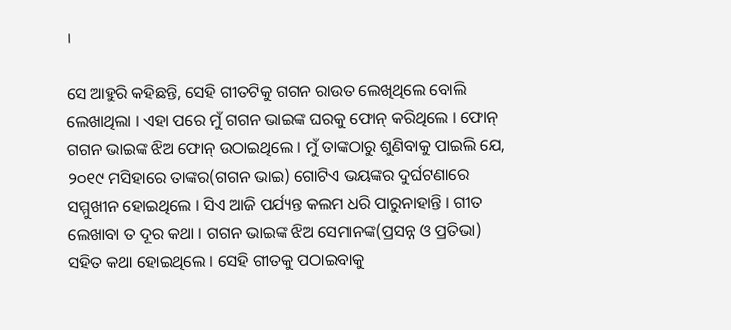।

ସେ ଆହୁରି କହିଛନ୍ତି, ସେହି ଗୀତଟିକୁ ଗଗନ ରାଉତ ଲେଖିଥିଲେ ବୋଲି ଲେଖାଥିଲା । ଏହା ପରେ ମୁଁ ଗଗନ ଭାଇଙ୍କ ଘରକୁ ଫୋନ୍‌ କରିଥିଲେ । ଫୋନ୍‌ ଗଗନ ଭାଇଙ୍କ ଝିଅ ଫୋନ୍‌ ଉଠାଇଥିଲେ । ମୁଁ ତାଙ୍କଠାରୁ ଶୁଣିବାକୁ ପାଇଲି ଯେ, ୨୦୧୯ ମସିହାରେ ତାଙ୍କର(ଗଗନ ଭାଇ) ଗୋଟିଏ ଭୟଙ୍କର ଦୁର୍ଘଟଣାରେ ସମ୍ମୁଖୀନ ହୋଇଥିଲେ । ସିଏ ଆଜି ପର୍ଯ୍ୟନ୍ତ କଲମ ଧରି ପାରୁନାହାନ୍ତି । ଗୀତ ଲେଖାବା ତ ଦୂର କଥା । ଗଗନ ଭାଇଙ୍କ ଝିଅ ସେମାନଙ୍କ(ପ୍ରସନ୍ନ ଓ ପ୍ରତିଭା) ସହିତ କଥା ହୋଇଥିଲେ । ସେହି ଗୀତକୁ ପଠାଇବାକୁ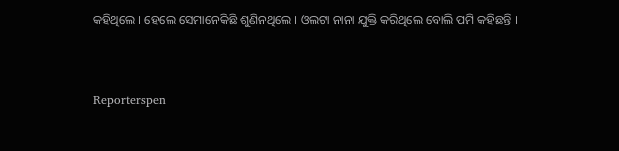କହିଥିଲେ । ହେଲେ ସେମାନେକିଛି ଶୁଣିନଥିଲେ । ଓଲଟା ନାନା ଯୁକ୍ତି କରିଥିଲେ ବୋଲି ପମି କହିଛନ୍ତି ।


Reporterspen